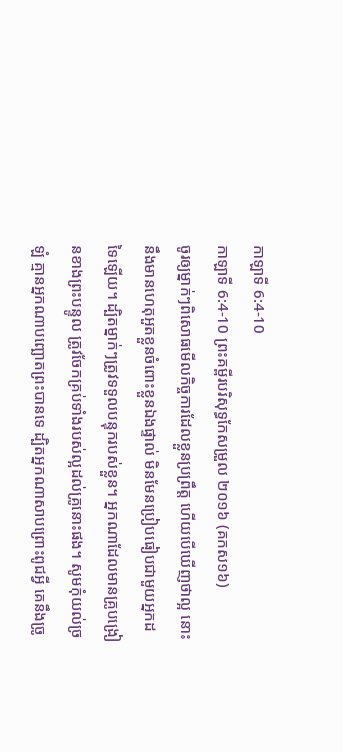កាឡាទី 6:4-10
កាឡាទី 6:4-10 ព្រះគម្ពីរបរិសុទ្ធកែសម្រួល ២០១៦ (គកស១៦)
ចូរឲ្យម្នាក់ៗពិសោធមើលកិច្ចការដែលខ្លួនប្រព្រឹត្ត ហើយបើឃើញថាល្អ នោះនឹងមានហេតុអួតខ្លួនចំពោះខ្លួនឯងផ្ទាល់ មិនមែនប្រៀបធៀបជាមួយអ្នកដទៃឡើយ។ ដ្បិតម្នាក់ៗត្រូវទទួលបន្ទុករបស់ខ្លួន។ អ្នកណាដែលមានគ្រូបង្រៀនខាងព្រះបន្ទូល ត្រូវចែកគ្រប់ទាំងរបស់ល្អដល់គ្រូនោះផង។ សូមកុំយល់ច្រឡំ គ្មានអ្នកណាបញ្ឆោតព្រះបានទេ ដ្បិតអ្នកណាសាបព្រោះពូជអ្វី គេនឹងច្រូ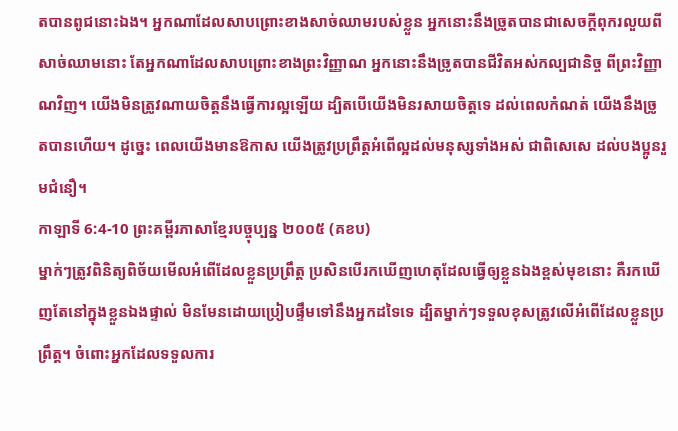តបានពូជនោះឯង។ អ្នកណាដែលសាបព្រោះខាងសាច់ឈាមរបស់ខ្លួន អ្នកនោះនឹងច្រូតបានជាសេចក្ដីពុករលួយពីសាច់ឈាមនោះ តែអ្នកណាដែលសាបព្រោះខាងព្រះវិញ្ញាណ អ្នកនោះនឹងច្រូតបានជីវិតអស់កល្បជានិច្ច ពីព្រះវិញ្ញាណវិញ។ យើងមិនត្រូវណាយចិត្តនឹងធ្វើការល្អឡើយ ដ្បិតបើយើងមិនរសាយចិត្តទេ ដល់ពេលកំណត់ យើងនឹងច្រូតបានហើយ។ ដូច្នេះ ពេលយើងមានឱកាស យើងត្រូវប្រព្រឹត្តអំពើល្អដល់មនុស្សទាំងអស់ ជាពិសេសេ ដល់បងប្អូនរួមជំនឿ។
កាឡាទី 6:4-10 ព្រះគម្ពីរភាសាខ្មែរបច្ចុប្បន្ន ២០០៥ (គខប)
ម្នាក់ៗត្រូវពិនិត្យពិច័យមើលអំពើដែលខ្លួនប្រព្រឹត្ត ប្រសិនបើរកឃើញហេតុដែលធ្វើឲ្យខ្លួនឯងខ្ពស់មុខនោះ គឺរកឃើញតែនៅក្នុងខ្លួនឯងផ្ទាល់ មិនមែនដោយប្រៀបផ្ទឹមទៅនឹងអ្នកដទៃទេ ដ្បិតម្នាក់ៗទទួលខុសត្រូវលើអំពើដែលខ្លួនប្រព្រឹត្ត។ ចំពោះអ្នកដែលទទួលការ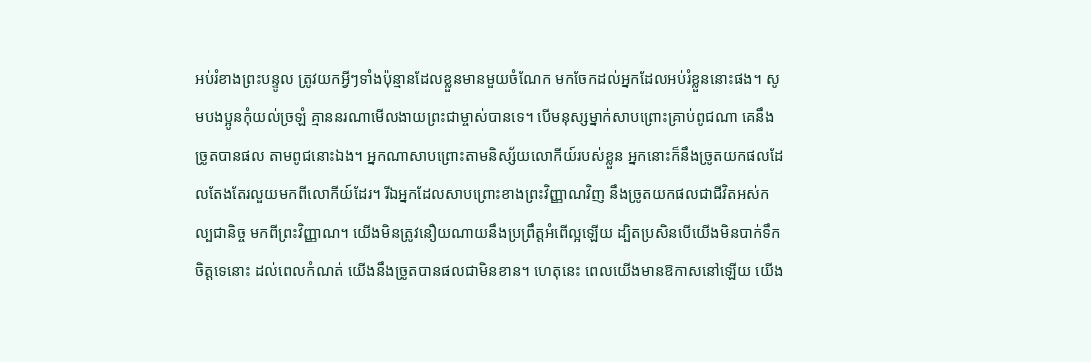អប់រំខាងព្រះបន្ទូល ត្រូវយកអ្វីៗទាំងប៉ុន្មានដែលខ្លួនមានមួយចំណែក មកចែកដល់អ្នកដែលអប់រំខ្លួននោះផង។ សូមបងប្អូនកុំយល់ច្រឡំ គ្មាននរណាមើលងាយព្រះជាម្ចាស់បានទេ។ បើមនុស្សម្នាក់សាបព្រោះគ្រាប់ពូជណា គេនឹងច្រូតបានផល តាមពូជនោះឯង។ អ្នកណាសាបព្រោះតាមនិស្ស័យលោកីយ៍របស់ខ្លួន អ្នកនោះក៏នឹងច្រូតយកផលដែលតែងតែរលួយមកពីលោកីយ៍ដែរ។ រីឯអ្នកដែលសាបព្រោះខាងព្រះវិញ្ញាណវិញ នឹងច្រូតយកផលជាជីវិតអស់កល្បជានិច្ច មកពីព្រះវិញ្ញាណ។ យើងមិនត្រូវនឿយណាយនឹងប្រព្រឹត្តអំពើល្អឡើយ ដ្បិតប្រសិនបើយើងមិនបាក់ទឹកចិត្តទេនោះ ដល់ពេលកំណត់ យើងនឹងច្រូតបានផលជាមិនខាន។ ហេតុនេះ ពេលយើងមានឱកាសនៅឡើយ យើង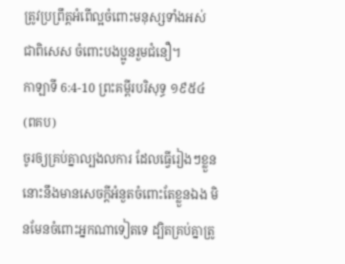ត្រូវប្រព្រឹត្តអំពើល្អចំពោះមនុស្សទាំងអស់ ជាពិសេស ចំពោះបងប្អូនរួមជំនឿ។
កាឡាទី 6:4-10 ព្រះគម្ពីរបរិសុទ្ធ ១៩៥៤ (ពគប)
ចូរឲ្យគ្រប់គ្នាល្បងលការ ដែលធ្វើរៀងៗខ្លួន នោះនឹងមានសេចក្ដីអំនួតចំពោះតែខ្លួនឯង មិនមែនចំពោះអ្នកណាទៀតទេ ដ្បិតគ្រប់គ្នាត្រូ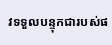វទទួលបន្ទុកជារបស់ផ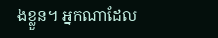ងខ្លួន។ អ្នកណាដែល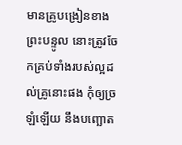មានគ្រូបង្រៀនខាងព្រះបន្ទូល នោះត្រូវចែកគ្រប់ទាំងរបស់ល្អដល់គ្រូនោះផង កុំឲ្យច្រឡំឡើយ នឹងបញ្ឆោត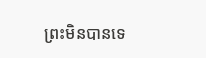ព្រះមិនបានទេ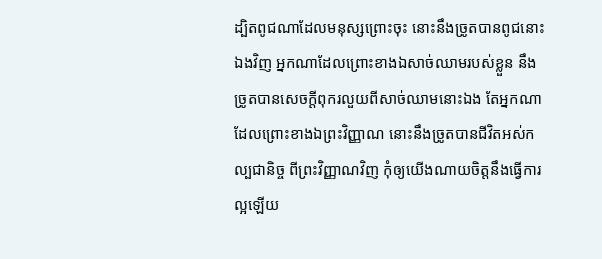ដ្បិតពូជណាដែលមនុស្សព្រោះចុះ នោះនឹងច្រូតបានពូជនោះឯងវិញ អ្នកណាដែលព្រោះខាងឯសាច់ឈាមរបស់ខ្លួន នឹងច្រូតបានសេចក្ដីពុករលួយពីសាច់ឈាមនោះឯង តែអ្នកណាដែលព្រោះខាងឯព្រះវិញ្ញាណ នោះនឹងច្រូតបានជីវិតអស់កល្បជានិច្ច ពីព្រះវិញ្ញាណវិញ កុំឲ្យយើងណាយចិត្តនឹងធ្វើការល្អឡើយ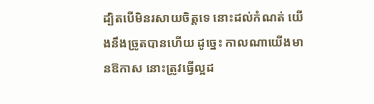ដ្បិតបើមិនរសាយចិត្តទេ នោះដល់កំណត់ យើងនឹងច្រូតបានហើយ ដូច្នេះ កាលណាយើងមានឱកាស នោះត្រូវធ្វើល្អដ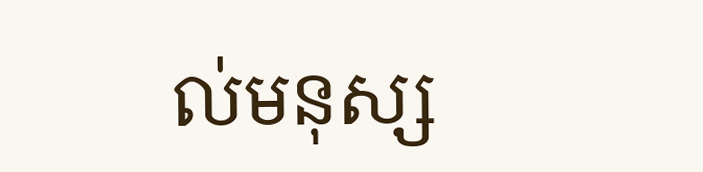ល់មនុស្ស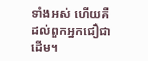ទាំងអស់ ហើយគឺដល់ពួកអ្នកជឿជាដើម។